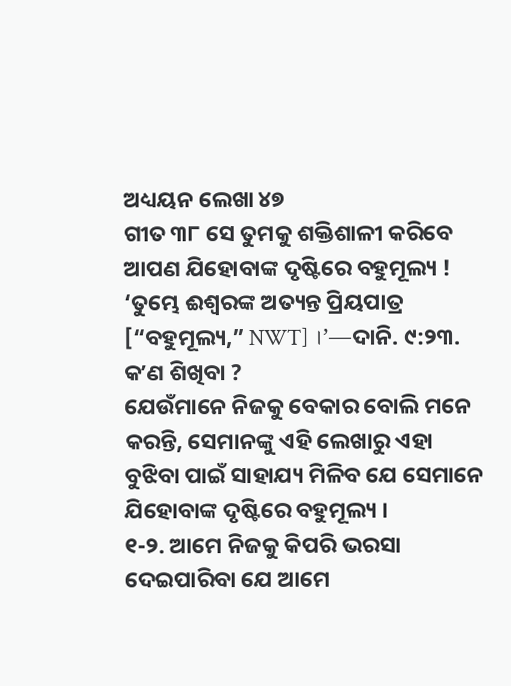ଅଧ୍ୟୟନ ଲେଖା ୪୭
ଗୀତ ୩୮ ସେ ତୁମକୁ ଶକ୍ତିଶାଳୀ କରିବେ
ଆପଣ ଯିହୋବାଙ୍କ ଦୃଷ୍ଟିରେ ବହୁମୂଲ୍ୟ !
‘ତୁମ୍ଭେ ଈଶ୍ୱରଙ୍କ ଅତ୍ୟନ୍ତ ପ୍ରିୟପାତ୍ର [“ବହୁମୂଲ୍ୟ,” NWT] ।’—ଦାନି. ୯:୨୩.
କʼଣ ଶିଖିବା ?
ଯେଉଁମାନେ ନିଜକୁ ବେକାର ବୋଲି ମନେ କରନ୍ତି, ସେମାନଙ୍କୁ ଏହି ଲେଖାରୁ ଏହା ବୁଝିବା ପାଇଁ ସାହାଯ୍ୟ ମିଳିବ ଯେ ସେମାନେ ଯିହୋବାଙ୍କ ଦୃଷ୍ଟିରେ ବହୁମୂଲ୍ୟ ।
୧-୨. ଆମେ ନିଜକୁ କିପରି ଭରସା ଦେଇପାରିବା ଯେ ଆମେ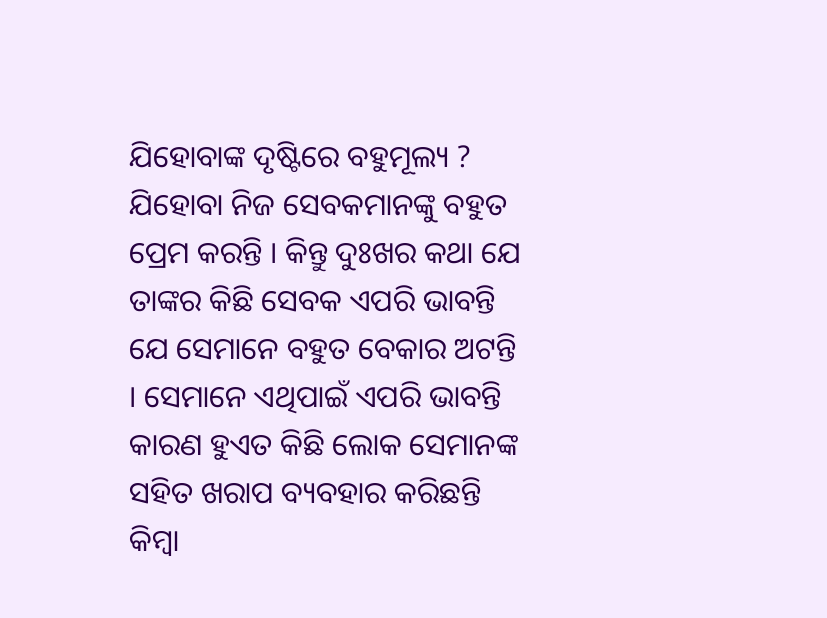ଯିହୋବାଙ୍କ ଦୃଷ୍ଟିରେ ବହୁମୂଲ୍ୟ ?
ଯିହୋବା ନିଜ ସେବକମାନଙ୍କୁ ବହୁତ ପ୍ରେମ କରନ୍ତି । କିନ୍ତୁ ଦୁଃଖର କଥା ଯେ ତାଙ୍କର କିଛି ସେବକ ଏପରି ଭାବନ୍ତି ଯେ ସେମାନେ ବହୁତ ବେକାର ଅଟନ୍ତି । ସେମାନେ ଏଥିପାଇଁ ଏପରି ଭାବନ୍ତି କାରଣ ହୁଏତ କିଛି ଲୋକ ସେମାନଙ୍କ ସହିତ ଖରାପ ବ୍ୟବହାର କରିଛନ୍ତି କିମ୍ବା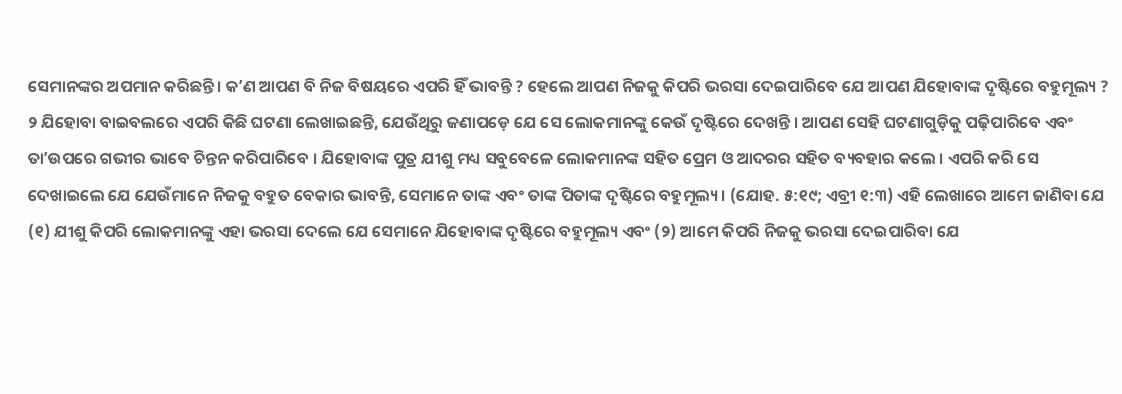ସେମାନଙ୍କର ଅପମାନ କରିଛନ୍ତି । କʼଣ ଆପଣ ବି ନିଜ ବିଷୟରେ ଏପରି ହିଁ ଭାବନ୍ତି ? ହେଲେ ଆପଣ ନିଜକୁ କିପରି ଭରସା ଦେଇପାରିବେ ଯେ ଆପଣ ଯିହୋବାଙ୍କ ଦୃଷ୍ଟିରେ ବହୁମୂଲ୍ୟ ?
୨ ଯିହୋବା ବାଇବଲରେ ଏପରି କିଛି ଘଟଣା ଲେଖାଇଛନ୍ତି, ଯେଉଁଥିରୁ ଜଣାପଡ଼େ ଯେ ସେ ଲୋକମାନଙ୍କୁ କେଉଁ ଦୃଷ୍ଟିରେ ଦେଖନ୍ତି । ଆପଣ ସେହି ଘଟଣାଗୁଡ଼ିକୁ ପଢ଼ିପାରିବେ ଏବଂ ତାʼଉପରେ ଗଭୀର ଭାବେ ଚିନ୍ତନ କରିପାରିବେ । ଯିହୋବାଙ୍କ ପୁତ୍ର ଯୀଶୁ ମଧ୍ୟ ସବୁବେଳେ ଲୋକମାନଙ୍କ ସହିତ ପ୍ରେମ ଓ ଆଦରର ସହିତ ବ୍ୟବହାର କଲେ । ଏପରି କରି ସେ ଦେଖାଇଲେ ଯେ ଯେଉଁମାନେ ନିଜକୁ ବହୁତ ବେକାର ଭାବନ୍ତି, ସେମାନେ ତାଙ୍କ ଏବଂ ତାଙ୍କ ପିତାଙ୍କ ଦୃଷ୍ଟିରେ ବହୁମୂଲ୍ୟ । (ଯୋହ. ୫:୧୯; ଏବ୍ରୀ ୧:୩) ଏହି ଲେଖାରେ ଆମେ ଜାଣିବା ଯେ (୧) ଯୀଶୁ କିପରି ଲୋକମାନଙ୍କୁ ଏହା ଭରସା ଦେଲେ ଯେ ସେମାନେ ଯିହୋବାଙ୍କ ଦୃଷ୍ଟିରେ ବହୁମୂଲ୍ୟ ଏବଂ (୨) ଆମେ କିପରି ନିଜକୁ ଭରସା ଦେଇପାରିବା ଯେ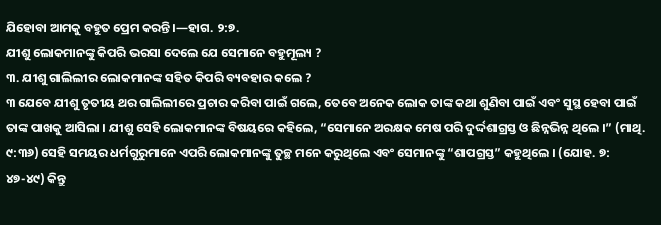ଯିହୋବା ଆମକୁ ବହୁତ ପ୍ରେମ କରନ୍ତି ।—ହାଗ. ୨:୭.
ଯୀଶୁ ଲୋକମାନଙ୍କୁ କିପରି ଭରସା ଦେଲେ ଯେ ସେମାନେ ବହୁମୂଲ୍ୟ ?
୩. ଯୀଶୁ ଗାଲିଲୀର ଲୋକମାନଙ୍କ ସହିତ କିପରି ବ୍ୟବହାର କଲେ ?
୩ ଯେବେ ଯୀଶୁ ତୃତୀୟ ଥର ଗାଲିଲୀରେ ପ୍ରଚାର କରିବା ପାଇଁ ଗଲେ, ତେବେ ଅନେକ ଲୋକ ତାଙ୍କ କଥା ଶୁଣିବା ପାଇଁ ଏବଂ ସୁସ୍ଥ ହେବା ପାଇଁ ତାଙ୍କ ପାଖକୁ ଆସିଲା । ଯୀଶୁ ସେହି ଲୋକମାନଙ୍କ ବିଷୟରେ କହିଲେ, “ସେମାନେ ଅରକ୍ଷକ ମେଷ ପରି ଦୁର୍ଦ୍ଦଶାଗ୍ରସ୍ତ ଓ ଛିନ୍ନଭିନ୍ନ ଥିଲେ ।” (ମାଥି. ୯:୩୬) ସେହି ସମୟର ଧର୍ମଗୁରୁମାନେ ଏପରି ଲୋକମାନଙ୍କୁ ତୁଚ୍ଛ ମନେ କରୁଥିଲେ ଏବଂ ସେମାନଙ୍କୁ “ଶାପଗ୍ରସ୍ତ” କହୁଥିଲେ । (ଯୋହ. ୭: ୪୭-୪୯) କିନ୍ତୁ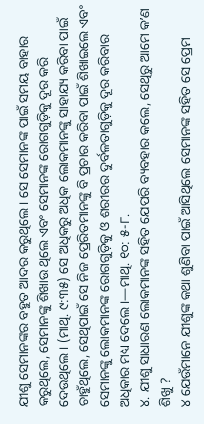ଯୀଶୁ ସେମାନଙ୍କର ବହୁତ ଆଦର କରୁଥିଲେ । ସେ ସେମାନଙ୍କ ପାଇଁ ସମୟ ବାହାର କରୁଥିଲେ, ସେମାନଙ୍କୁ ଶିଖାଉ ଥିଲେ ଏବଂ ସେମାନଙ୍କ ରୋଗଗୁଡ଼ିକୁ ଦୂର କରି ଦେଉଥିଲେ । (ମାଥି. ୯:୩୫) ସେ ଅଧିକରୁ ଅଧିକ ଲୋକମାନଙ୍କୁ ସାହାଯ୍ୟ କରିବା ପାଇଁ ଚାହୁଁଥିଲେ, ସେଥିପାଇଁ ସେ ନିଜ ପ୍ରେରିତମାନଙ୍କୁ ବି ପ୍ରଚାର କରିବା ପାଇଁ ଶିଖାଇଲେ ଏବଂ ସେମାନଙ୍କୁ ଲୋକମାନଙ୍କ ରୋଗଗୁଡ଼ିକୁ ଓ ଶରୀରର ଦୁର୍ବଳତାଗୁଡ଼ିକୁ ଦୂର କରିବାର ଅଧିକାର ମଧ୍ୟ ଦେଲେ ।—ମାଥି. ୧୦: ୫-୮.
୪. ଯୀଶୁ ସାଧାରଣ ଲୋକମାନଙ୍କ ସହିତ ଯେପରି ବ୍ୟବହାର କଲେ, ସେଥିରୁ ଆମେ କʼଣ ଶିଖୁ ?
୪ ଯେଉଁମାନେ ଯୀଶୁଙ୍କ କଥା ଶୁଣିବା ପାଇଁ ଆସିଥିଲେ ସେମାନଙ୍କ ସହିତ ସେ ପ୍ରେମ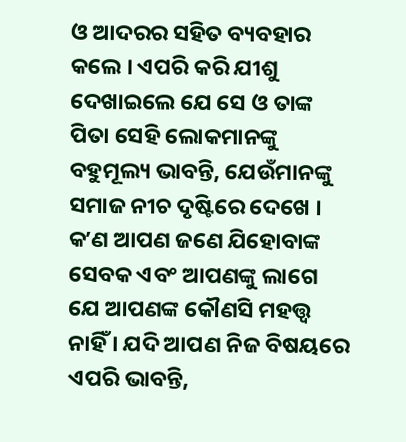ଓ ଆଦରର ସହିତ ବ୍ୟବହାର କଲେ । ଏପରି କରି ଯୀଶୁ ଦେଖାଇଲେ ଯେ ସେ ଓ ତାଙ୍କ ପିତା ସେହି ଲୋକମାନଙ୍କୁ ବହୁମୂଲ୍ୟ ଭାବନ୍ତି, ଯେଉଁମାନଙ୍କୁ ସମାଜ ନୀଚ ଦୃଷ୍ଟିରେ ଦେଖେ । କʼଣ ଆପଣ ଜଣେ ଯିହୋବାଙ୍କ ସେବକ ଏବଂ ଆପଣଙ୍କୁ ଲାଗେ ଯେ ଆପଣଙ୍କ କୌଣସି ମହତ୍ତ୍ୱ ନାହିଁ । ଯଦି ଆପଣ ନିଜ ବିଷୟରେ ଏପରି ଭାବନ୍ତି,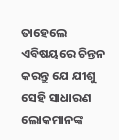ତାହେଲେ ଏବିଷୟରେ ଚିନ୍ତନ କରନ୍ତୁ ଯେ ଯୀଶୁ ସେହି ସାଧାରଣ ଲୋକମାନଙ୍କ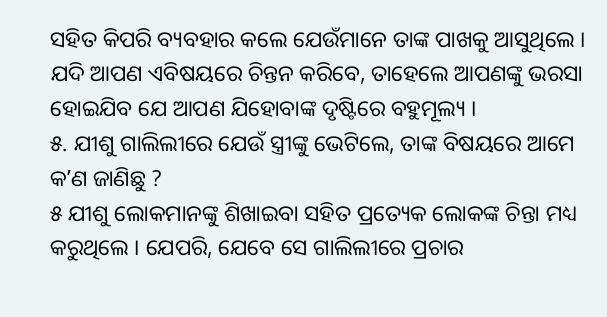ସହିତ କିପରି ବ୍ୟବହାର କଲେ ଯେଉଁମାନେ ତାଙ୍କ ପାଖକୁ ଆସୁଥିଲେ । ଯଦି ଆପଣ ଏବିଷୟରେ ଚିନ୍ତନ କରିବେ, ତାହେଲେ ଆପଣଙ୍କୁ ଭରସା ହୋଇଯିବ ଯେ ଆପଣ ଯିହୋବାଙ୍କ ଦୃଷ୍ଟିରେ ବହୁମୂଲ୍ୟ ।
୫. ଯୀଶୁ ଗାଲିଲୀରେ ଯେଉଁ ସ୍ତ୍ରୀଙ୍କୁ ଭେଟିଲେ, ତାଙ୍କ ବିଷୟରେ ଆମେ କʼଣ ଜାଣିଛୁ ?
୫ ଯୀଶୁ ଲୋକମାନଙ୍କୁ ଶିଖାଇବା ସହିତ ପ୍ରତ୍ୟେକ ଲୋକଙ୍କ ଚିନ୍ତା ମଧ୍ୟ କରୁଥିଲେ । ଯେପରି, ଯେବେ ସେ ଗାଲିଲୀରେ ପ୍ରଚାର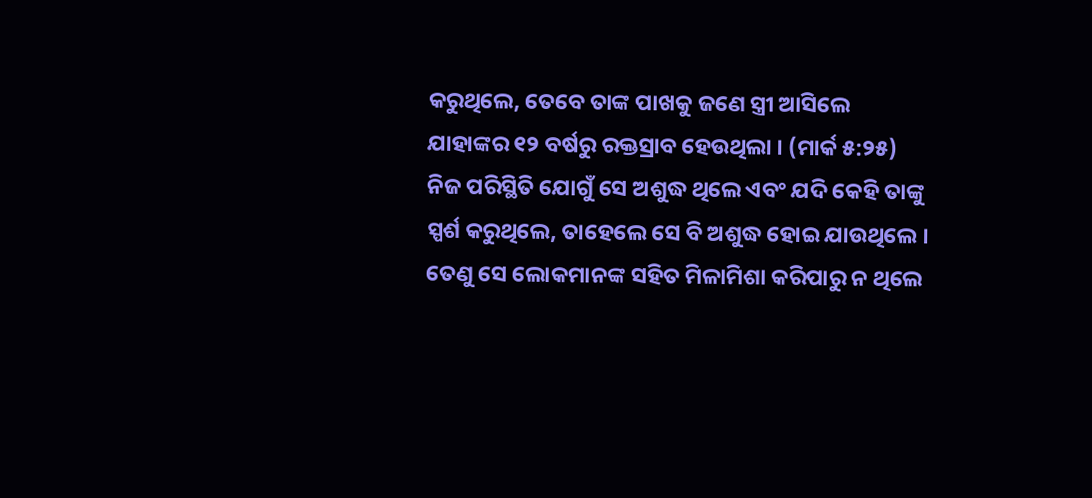କରୁଥିଲେ, ତେବେ ତାଙ୍କ ପାଖକୁ ଜଣେ ସ୍ତ୍ରୀ ଆସିଲେ ଯାହାଙ୍କର ୧୨ ବର୍ଷରୁ ରକ୍ତସ୍ରାବ ହେଉଥିଲା । (ମାର୍କ ୫:୨୫) ନିଜ ପରିସ୍ଥିତି ଯୋଗୁଁ ସେ ଅଶୁଦ୍ଧ ଥିଲେ ଏବଂ ଯଦି କେହି ତାଙ୍କୁ ସ୍ପର୍ଶ କରୁଥିଲେ, ତାହେଲେ ସେ ବି ଅଶୁଦ୍ଧ ହୋଇ ଯାଉଥିଲେ । ତେଣୁ ସେ ଲୋକମାନଙ୍କ ସହିତ ମିଳାମିଶା କରିପାରୁ ନ ଥିଲେ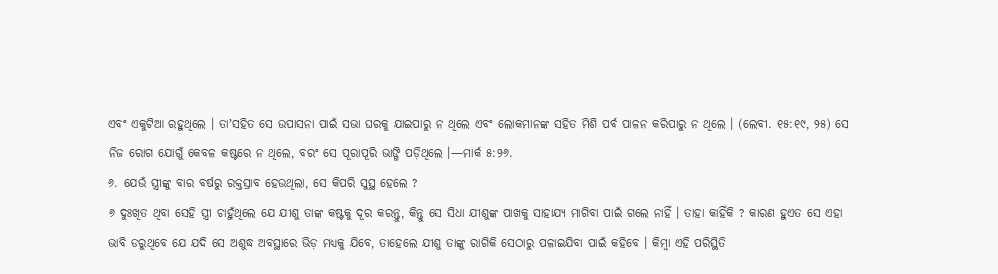ଏବଂ ଏକୁଟିଆ ରହୁଥିଲେ । ତାʼସହିତ ସେ ଉପାସନା ପାଇଁ ସଭା ଘରକୁ ଯାଇପାରୁ ନ ଥିଲେ ଏବଂ ଲୋକମାନଙ୍କ ସହିତ ମିଶି ପର୍ବ ପାଳନ କରିପାରୁ ନ ଥିଲେ । (ଲେବୀ. ୧୫:୧୯, ୨୫) ସେ ନିଜ ରୋଗ ଯୋଗୁଁ କେବଳ କଷ୍ଟରେ ନ ଥିଲେ, ବରଂ ସେ ପୂରାପୂରି ଭାଙ୍ଗି ପଡ଼ିଥିଲେ ।—ମାର୍କ ୫:୨୬.
୬. ଯେଉଁ ସ୍ତ୍ରୀଙ୍କୁ ବାର ବର୍ଷରୁ ରକ୍ତସ୍ରାବ ହେଉଥିଲା, ସେ କିପରି ସୁସ୍ଥ ହେଲେ ?
୬ ଦୁଃଖିତ ଥିବା ସେହି ସ୍ତ୍ରୀ ଚାହୁଁଥିଲେ ଯେ ଯୀଶୁ ତାଙ୍କ କଷ୍ଟକୁ ଦୂର କରନ୍ତୁ, କିନ୍ତୁ ସେ ସିଧା ଯୀଶୁଙ୍କ ପାଖକୁ ସାହାଯ୍ୟ ମାଗିବା ପାଇଁ ଗଲେ ନାହିଁ । ତାହା କାହିଁକି ? କାରଣ ହୁଏତ ସେ ଏହା ଭାବି ଡରୁଥିବେ ଯେ ଯଦି ସେ ଅଶୁଦ୍ଧ ଅବସ୍ଥାରେ ଭିଡ଼ ମଧ୍ୟକୁ ଯିବେ, ତାହେଲେ ଯୀଶୁ ତାଙ୍କୁ ରାଗିକି ସେଠାରୁ ପଳାଇଯିବା ପାଇଁ କହିବେ । କିମ୍ବା ଏହି ପରିସ୍ଥିତି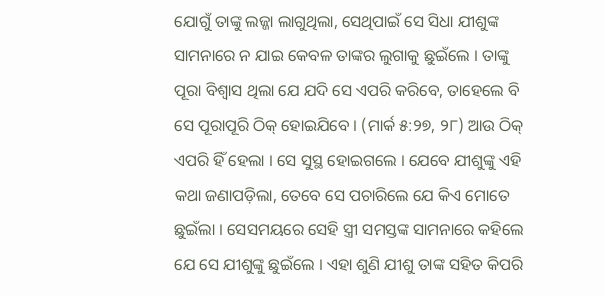ଯୋଗୁଁ ତାଙ୍କୁ ଲଜ୍ଜା ଲାଗୁଥିଲା, ସେଥିପାଇଁ ସେ ସିଧା ଯୀଶୁଙ୍କ ସାମନାରେ ନ ଯାଇ କେବଳ ତାଙ୍କର ଲୁଗାକୁ ଛୁଇଁଲେ । ତାଙ୍କୁ ପୂରା ବିଶ୍ୱାସ ଥିଲା ଯେ ଯଦି ସେ ଏପରି କରିବେ, ତାହେଲେ ବି ସେ ପୂରାପୂରି ଠିକ୍ ହୋଇଯିବେ । (ମାର୍କ ୫:୨୭, ୨୮) ଆଉ ଠିକ୍ ଏପରି ହିଁ ହେଲା । ସେ ସୁସ୍ଥ ହୋଇଗଲେ । ଯେବେ ଯୀଶୁଙ୍କୁ ଏହି କଥା ଜଣାପଡ଼ିଲା, ତେବେ ସେ ପଚାରିଲେ ଯେ କିଏ ମୋତେ ଛୁଇଁଲା । ସେସମୟରେ ସେହି ସ୍ତ୍ରୀ ସମସ୍ତଙ୍କ ସାମନାରେ କହିଲେ ଯେ ସେ ଯୀଶୁଙ୍କୁ ଛୁଇଁଲେ । ଏହା ଶୁଣି ଯୀଶୁ ତାଙ୍କ ସହିତ କିପରି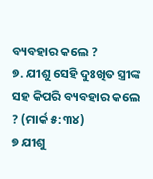ବ୍ୟବହାର କଲେ ?
୭. ଯୀଶୁ ସେହି ଦୁଃଖିତ ସ୍ତ୍ରୀଙ୍କ ସହ କିପରି ବ୍ୟବହାର କଲେ ? (ମାର୍କ ୫:୩୪)
୭ ଯୀଶୁ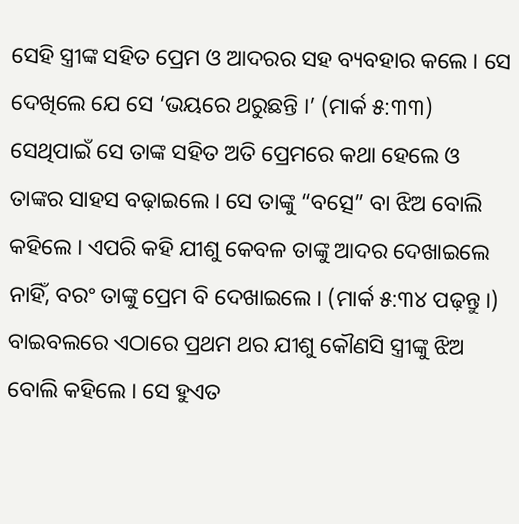ସେହି ସ୍ତ୍ରୀଙ୍କ ସହିତ ପ୍ରେମ ଓ ଆଦରର ସହ ବ୍ୟବହାର କଲେ । ସେ ଦେଖିଲେ ଯେ ସେ ‘ଭୟରେ ଥରୁଛନ୍ତି ।’ (ମାର୍କ ୫:୩୩) ସେଥିପାଇଁ ସେ ତାଙ୍କ ସହିତ ଅତି ପ୍ରେମରେ କଥା ହେଲେ ଓ ତାଙ୍କର ସାହସ ବଢ଼ାଇଲେ । ସେ ତାଙ୍କୁ “ବତ୍ସେ” ବା ଝିଅ ବୋଲି କହିଲେ । ଏପରି କହି ଯୀଶୁ କେବଳ ତାଙ୍କୁ ଆଦର ଦେଖାଇଲେ ନାହିଁ, ବରଂ ତାଙ୍କୁ ପ୍ରେମ ବି ଦେଖାଇଲେ । (ମାର୍କ ୫:୩୪ ପଢ଼ନ୍ତୁ ।) ବାଇବଲରେ ଏଠାରେ ପ୍ରଥମ ଥର ଯୀଶୁ କୌଣସି ସ୍ତ୍ରୀଙ୍କୁ ଝିଅ ବୋଲି କହିଲେ । ସେ ହୁଏତ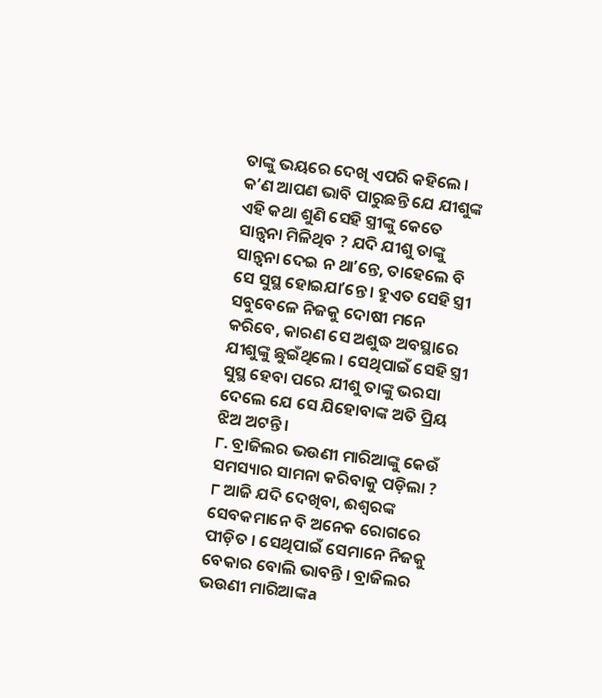ତାଙ୍କୁ ଭୟରେ ଦେଖି ଏପରି କହିଲେ । କʼଣ ଆପଣ ଭାବି ପାରୁଛନ୍ତି ଯେ ଯୀଶୁଙ୍କ ଏହି କଥା ଶୁଣି ସେହି ସ୍ତ୍ରୀଙ୍କୁ କେତେ ସାନ୍ତ୍ୱନା ମିଳିଥିବ ? ଯଦି ଯୀଶୁ ତାଙ୍କୁ ସାନ୍ତ୍ୱନା ଦେଇ ନ ଥାʼନ୍ତେ, ତାହେଲେ ବି ସେ ସୁସ୍ଥ ହୋଇଯାʼନ୍ତେ । ହୁଏତ ସେହି ସ୍ତ୍ରୀ ସବୁବେଳେ ନିଜକୁ ଦୋଷୀ ମନେ କରିବେ, କାରଣ ସେ ଅଶୁଦ୍ଧ ଅବସ୍ଥାରେ ଯୀଶୁଙ୍କୁ ଛୁଇଁଥିଲେ । ସେଥିପାଇଁ ସେହି ସ୍ତ୍ରୀ ସୁସ୍ଥ ହେବା ପରେ ଯୀଶୁ ତାଙ୍କୁ ଭରସା ଦେଲେ ଯେ ସେ ଯିହୋବାଙ୍କ ଅତି ପ୍ରିୟ ଝିଅ ଅଟନ୍ତି ।
୮. ବ୍ରାଜିଲର ଭଉଣୀ ମାରିଆଙ୍କୁ କେଉଁ ସମସ୍ୟାର ସାମନା କରିବାକୁ ପଡ଼ିଲା ?
୮ ଆଜି ଯଦି ଦେଖିବା, ଈଶ୍ୱରଙ୍କ ସେବକମାନେ ବି ଅନେକ ରୋଗରେ ପୀଡ଼ିତ । ସେଥିପାଇଁ ସେମାନେ ନିଜକୁ ବେକାର ବୋଲି ଭାବନ୍ତି । ବ୍ରାଜିଲର ଭଉଣୀ ମାରିଆଙ୍କa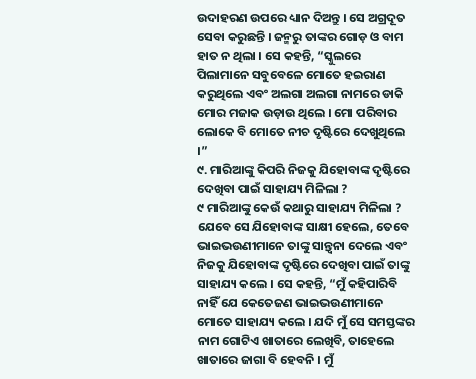ଉଦାହରଣ ଉପରେ ଧ୍ୟାନ ଦିଅନ୍ତୁ । ସେ ଅଗ୍ରଦୂତ ସେବା କରୁଛନ୍ତି । ଜନ୍ମରୁ ତାଙ୍କର ଗୋଡ଼ ଓ ବାମ ହାତ ନ ଥିଲା । ସେ କହନ୍ତି, “ସ୍କୁଲରେ ପିଲାମାନେ ସବୁବେଳେ ମୋତେ ହଇରାଣ କରୁଥିଲେ ଏବଂ ଅଲଗା ଅଲଗା ନାମରେ ଡାକି ମୋର ମଜାକ ଉଡ଼ାଉ ଥିଲେ । ମୋ ପରିବାର ଲୋକେ ବି ମୋତେ ନୀଚ ଦୃଷ୍ଟିରେ ଦେଖୁଥିଲେ ।”
୯. ମାରିଆଙ୍କୁ କିପରି ନିଜକୁ ଯିହୋବାଙ୍କ ଦୃଷ୍ଟିରେ ଦେଖିବା ପାଇଁ ସାହାଯ୍ୟ ମିଳିଲା ?
୯ ମାରିଆଙ୍କୁ କେଉଁ କଥାରୁ ସାହାଯ୍ୟ ମିଳିଲା ? ଯେବେ ସେ ଯିହୋବାଙ୍କ ସାକ୍ଷୀ ହେଲେ, ତେବେ ଭାଇଭଉଣୀମାନେ ତାଙ୍କୁ ସାନ୍ତ୍ୱନା ଦେଲେ ଏବଂ ନିଜକୁ ଯିହୋବାଙ୍କ ଦୃଷ୍ଟିରେ ଦେଖିବା ପାଇଁ ତାଙ୍କୁ ସାହାଯ୍ୟ କଲେ । ସେ କହନ୍ତି, “ମୁଁ କହିପାରିବି ନାହିଁ ଯେ କେତେଜଣ ଭାଇଭଉଣୀମାନେ ମୋତେ ସାହାଯ୍ୟ କଲେ । ଯଦି ମୁଁ ସେ ସମସ୍ତଙ୍କର ନାମ ଗୋଟିଏ ଖାତାରେ ଲେଖିବି, ତାହେଲେ ଖାତାରେ ଜାଗା ବି ହେବନି । ମୁଁ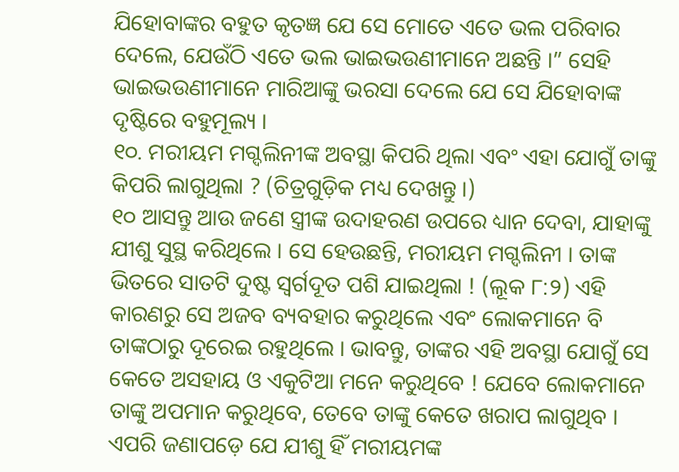ଯିହୋବାଙ୍କର ବହୁତ କୃତଜ୍ଞ ଯେ ସେ ମୋତେ ଏତେ ଭଲ ପରିବାର ଦେଲେ, ଯେଉଁଠି ଏତେ ଭଲ ଭାଇଭଉଣୀମାନେ ଅଛନ୍ତି ।” ସେହି ଭାଇଭଉଣୀମାନେ ମାରିଆଙ୍କୁ ଭରସା ଦେଲେ ଯେ ସେ ଯିହୋବାଙ୍କ ଦୃଷ୍ଟିରେ ବହୁମୂଲ୍ୟ ।
୧୦. ମରୀୟମ ମଗ୍ଦଲିନୀଙ୍କ ଅବସ୍ଥା କିପରି ଥିଲା ଏବଂ ଏହା ଯୋଗୁଁ ତାଙ୍କୁ କିପରି ଲାଗୁଥିଲା ? (ଚିତ୍ରଗୁଡ଼ିକ ମଧ୍ୟ ଦେଖନ୍ତୁ ।)
୧୦ ଆସନ୍ତୁ ଆଉ ଜଣେ ସ୍ତ୍ରୀଙ୍କ ଉଦାହରଣ ଉପରେ ଧ୍ୟାନ ଦେବା, ଯାହାଙ୍କୁ ଯୀଶୁ ସୁସ୍ଥ କରିଥିଲେ । ସେ ହେଉଛନ୍ତି, ମରୀୟମ ମଗ୍ଦଲିନୀ । ତାଙ୍କ ଭିତରେ ସାତଟି ଦୁଷ୍ଟ ସ୍ୱର୍ଗଦୂତ ପଶି ଯାଇଥିଲା ! (ଲୂକ ୮:୨) ଏହି କାରଣରୁ ସେ ଅଜବ ବ୍ୟବହାର କରୁଥିଲେ ଏବଂ ଲୋକମାନେ ବି ତାଙ୍କଠାରୁ ଦୂରେଇ ରହୁଥିଲେ । ଭାବନ୍ତୁ, ତାଙ୍କର ଏହି ଅବସ୍ଥା ଯୋଗୁଁ ସେ କେତେ ଅସହାୟ ଓ ଏକୁଟିଆ ମନେ କରୁଥିବେ ! ଯେବେ ଲୋକମାନେ ତାଙ୍କୁ ଅପମାନ କରୁଥିବେ, ତେବେ ତାଙ୍କୁ କେତେ ଖରାପ ଲାଗୁଥିବ । ଏପରି ଜଣାପଡ଼େ ଯେ ଯୀଶୁ ହିଁ ମରୀୟମଙ୍କ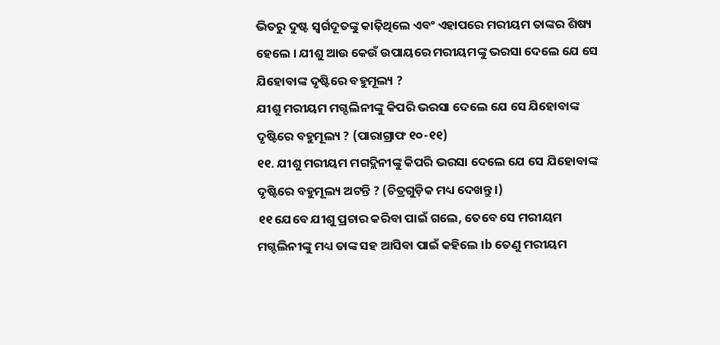ଭିତରୁ ଦୁଷ୍ଟ ସ୍ୱର୍ଗଦୂତଙ୍କୁ କାଢ଼ିଥିଲେ ଏବଂ ଏହାପରେ ମରୀୟମ ତାଙ୍କର ଶିଷ୍ୟ ହେଲେ । ଯୀଶୁ ଆଉ କେଉଁ ଉପାୟରେ ମରୀୟମଙ୍କୁ ଭରସା ଦେଲେ ଯେ ସେ ଯିହୋବାଙ୍କ ଦୃଷ୍ଟିରେ ବହୁମୂଲ୍ୟ ?
ଯୀଶୁ ମରୀୟମ ମଗ୍ଦଲିନୀଙ୍କୁ କିପରି ଭରସା ଦେଲେ ଯେ ସେ ଯିହୋବାଙ୍କ ଦୃଷ୍ଟିରେ ବହୁମୂଲ୍ୟ ? (ପାରାଗ୍ରାଫ ୧୦-୧୧)
୧୧. ଯୀଶୁ ମରୀୟମ ମଗଦ୍ଲିନୀଙ୍କୁ କିପରି ଭରସା ଦେଲେ ଯେ ସେ ଯିହୋବାଙ୍କ ଦୃଷ୍ଟିରେ ବହୁମୂଲ୍ୟ ଅଟନ୍ତି ? (ଚିତ୍ରଗୁଡ଼ିକ ମଧ୍ୟ ଦେଖନ୍ତୁ ।)
୧୧ ଯେବେ ଯୀଶୁ ପ୍ରଚାର କରିବା ପାଇଁ ଗଲେ, ତେବେ ସେ ମରୀୟମ ମଗ୍ଦଲିନୀଙ୍କୁ ମଧ୍ୟ ତାଙ୍କ ସହ ଆସିବା ପାଇଁ କହିଲେ ।b ତେଣୁ ମରୀୟମ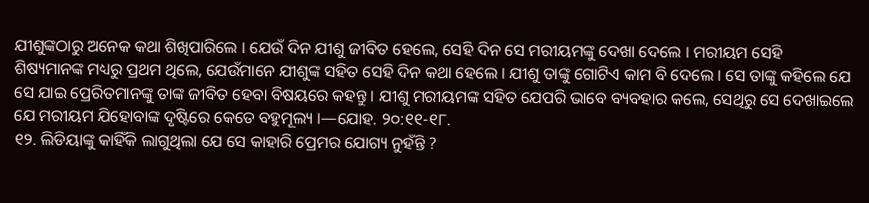ଯୀଶୁଙ୍କଠାରୁ ଅନେକ କଥା ଶିଖିପାରିଲେ । ଯେଉଁ ଦିନ ଯୀଶୁ ଜୀବିତ ହେଲେ, ସେହି ଦିନ ସେ ମରୀୟମଙ୍କୁ ଦେଖା ଦେଲେ । ମରୀୟମ ସେହି ଶିଷ୍ୟମାନଙ୍କ ମଧ୍ୟରୁ ପ୍ରଥମ ଥିଲେ, ଯେଉଁମାନେ ଯୀଶୁଙ୍କ ସହିତ ସେହି ଦିନ କଥା ହେଲେ । ଯୀଶୁ ତାଙ୍କୁ ଗୋଟିଏ କାମ ବି ଦେଲେ । ସେ ତାଙ୍କୁ କହିଲେ ଯେ ସେ ଯାଇ ପ୍ରେରିତମାନଙ୍କୁ ତାଙ୍କ ଜୀବିତ ହେବା ବିଷୟରେ କହନ୍ତୁ । ଯୀଶୁ ମରୀୟମଙ୍କ ସହିତ ଯେପରି ଭାବେ ବ୍ୟବହାର କଲେ, ସେଥିରୁ ସେ ଦେଖାଇଲେ ଯେ ମରୀୟମ ଯିହୋବାଙ୍କ ଦୃଷ୍ଟିରେ କେତେ ବହୁମୂଲ୍ୟ ।—ଯୋହ. ୨୦:୧୧-୧୮.
୧୨. ଲିଡିୟାଙ୍କୁ କାହିଁକି ଲାଗୁଥିଲା ଯେ ସେ କାହାରି ପ୍ରେମର ଯୋଗ୍ୟ ନୁହଁନ୍ତି ?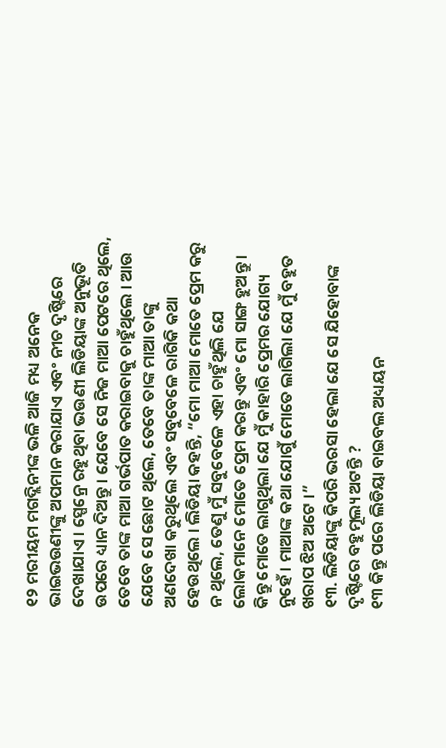୧୨ ମରୀୟମ ମଗଦ୍ଲିନୀଙ୍କ ଭଳି ଆଜି ମଧ୍ୟ ଅନେକ ଭାଇଭଉଣୀଙ୍କୁ ଅପମାନ କରାଯାଏ ଏବଂ ନୀଚ ଦୃଷ୍ଟିରେ ଦେଖାଯାଏ । ସ୍ପେନ୍ରେ ରହୁଥିବା ଭଉଣୀ ଲିଡିୟାଙ୍କ ଅନୁଭୂତି ଉପରେ ଧ୍ୟାନ ଦିଅନ୍ତୁ । ଯେବେ ସେ ନିଜ ମାଆ ପେଟରେ ଥିଲେ, ତେବେ ତାଙ୍କ ମାଆ ଗର୍ଭପାତ କରାଇବାକୁ ଚାହୁଁଥିଲେ । ଆଉ ଯେବେ ସେ ଛୋଟ ଥିଲେ, ତେବେ ତାଙ୍କ ମାଆ ତାଙ୍କୁ ଅଣଦେଖା କରୁଥିଲେ ଏବଂ ସବୁବେଳେ ରାଗିକି କଥା ହେଉଥିଲେ । ଲିଡିୟା କହନ୍ତି, “ମୋ ମାଆ ମୋତେ ପ୍ରେମ କରୁ ନ ଥିଲେ, ତେଣୁ ମୁଁ ସବୁବେଳେ ଏହା ଚାହୁଁଥିଲି ଯେ ଲୋକମାନେ ମୋତେ ପ୍ରେମ କରନ୍ତୁ ଏବଂ ମୋ ସାଙ୍ଗ ହୁଅନ୍ତୁ । କିନ୍ତୁ ମୋତେ ଲାଗୁଥିଲା ଯେ ମୁଁ କାହାରି ପ୍ରେମର ଯୋଗ୍ୟ ନୁହେଁ । ମାଆଙ୍କ କଥା ଯୋଗୁଁ ମୋତେ ଲାଗିଲା ଯେ ମୁଁ ବହୁତ ଖରାପ ଝିଅ ଅଟେ ।”
୧୩. ଲିଡିୟାଙ୍କୁ କିପରି ଭରସା ହେଲା ଯେ ସେ ଯିହୋବାଙ୍କ ଦୃଷ୍ଟିରେ ବହୁମୂଲ୍ୟ ଅଟନ୍ତି ?
୧୩ କିନ୍ତୁ ପରେ ଲିଡିୟା ବାଇବଲ ଅଧ୍ୟୟନ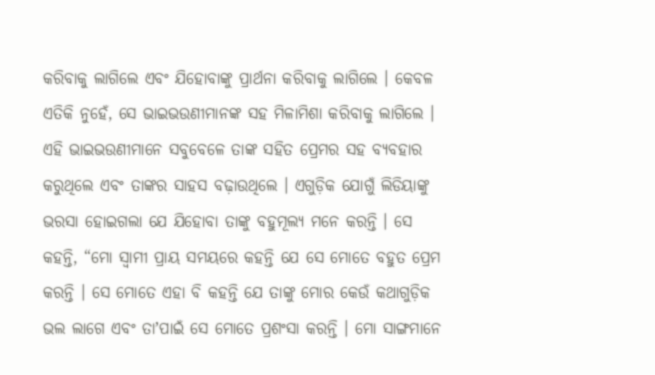କରିବାକୁ ଲାଗିଲେ ଏବଂ ଯିହୋବାଙ୍କୁ ପ୍ରାର୍ଥନା କରିବାକୁ ଲାଗିଲେ । କେବଳ ଏତିକି ନୁହେଁ, ସେ ଭାଇଭଉଣୀମାନଙ୍କ ସହ ମିଳାମିଶା କରିବାକୁ ଲାଗିଲେ । ଏହି ଭାଇଭଉଣୀମାନେ ସବୁବେଳେ ତାଙ୍କ ସହିତ ପ୍ରେମର ସହ ବ୍ୟବହାର କରୁଥିଲେ ଏବଂ ତାଙ୍କର ସାହସ ବଢ଼ାଉଥିଲେ । ଏଗୁଡ଼ିକ ଯୋଗୁଁ ଲିଡିୟାଙ୍କୁ ଭରସା ହୋଇଗଲା ଯେ ଯିହୋବା ତାଙ୍କୁ ବହୁମୂଲ୍ୟ ମନେ କରନ୍ତି । ସେ କହନ୍ତି, “ମୋ ସ୍ୱାମୀ ପ୍ରାୟ ସମୟରେ କହନ୍ତି ଯେ ସେ ମୋତେ ବହୁତ ପ୍ରେମ କରନ୍ତି । ସେ ମୋତେ ଏହା ବି କହନ୍ତି ଯେ ତାଙ୍କୁ ମୋର କେଉଁ କଥାଗୁଡ଼ିକ ଭଲ ଲାଗେ ଏବଂ ତାʼପାଇଁ ସେ ମୋତେ ପ୍ରଶଂସା କରନ୍ତି । ମୋ ସାଙ୍ଗମାନେ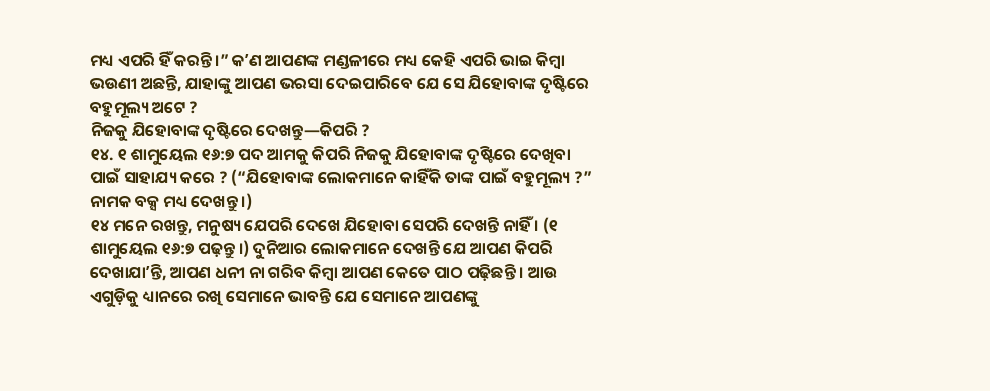ମଧ୍ୟ ଏପରି ହିଁ କରନ୍ତି ।” କʼଣ ଆପଣଙ୍କ ମଣ୍ଡଳୀରେ ମଧ୍ୟ କେହି ଏପରି ଭାଇ କିମ୍ବା ଭଉଣୀ ଅଛନ୍ତି, ଯାହାଙ୍କୁ ଆପଣ ଭରସା ଦେଇପାରିବେ ଯେ ସେ ଯିହୋବାଙ୍କ ଦୃଷ୍ଟିରେ ବହୁମୂଲ୍ୟ ଅଟେ ?
ନିଜକୁ ଯିହୋବାଙ୍କ ଦୃଷ୍ଟିରେ ଦେଖନ୍ତୁ—କିପରି ?
୧୪. ୧ ଶାମୁୟେଲ ୧୬:୭ ପଦ ଆମକୁ କିପରି ନିଜକୁ ଯିହୋବାଙ୍କ ଦୃଷ୍ଟିରେ ଦେଖିବା ପାଇଁ ସାହାଯ୍ୟ କରେ ? (“ଯିହୋବାଙ୍କ ଲୋକମାନେ କାହିଁକି ତାଙ୍କ ପାଇଁ ବହୁମୂଲ୍ୟ ?” ନାମକ ବକ୍ସ ମଧ୍ୟ ଦେଖନ୍ତୁ ।)
୧୪ ମନେ ରଖନ୍ତୁ, ମନୁଷ୍ୟ ଯେପରି ଦେଖେ ଯିହୋବା ସେପରି ଦେଖନ୍ତି ନାହିଁ । (୧ ଶାମୁୟେଲ ୧୬:୭ ପଢ଼ନ୍ତୁ ।) ଦୁନିଆର ଲୋକମାନେ ଦେଖନ୍ତି ଯେ ଆପଣ କିପରି ଦେଖାଯାʼନ୍ତି, ଆପଣ ଧନୀ ନା ଗରିବ କିମ୍ବା ଆପଣ କେତେ ପାଠ ପଢ଼ିଛନ୍ତି । ଆଉ ଏଗୁଡ଼ିକୁ ଧ୍ୟାନରେ ରଖି ସେମାନେ ଭାବନ୍ତି ଯେ ସେମାନେ ଆପଣଙ୍କୁ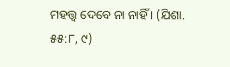ମହତ୍ତ୍ୱ ଦେବେ ନା ନାହିଁ । (ଯିଶା. ୫୫:୮, ୯)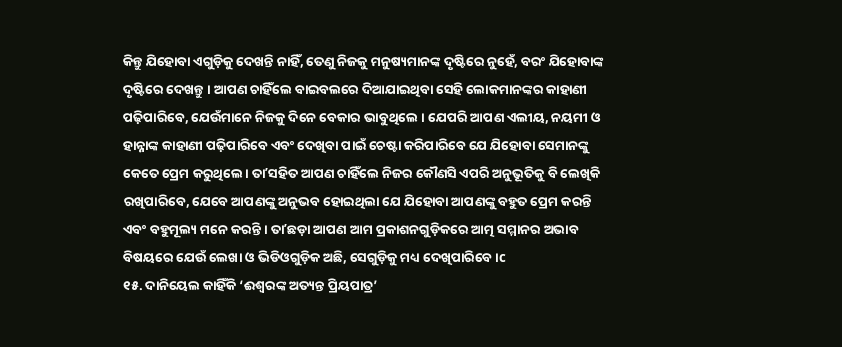କିନ୍ତୁ ଯିହୋବା ଏଗୁଡ଼ିକୁ ଦେଖନ୍ତି ନାହିଁ, ତେଣୁ ନିଜକୁ ମନୁଷ୍ୟମାନଙ୍କ ଦୃଷ୍ଟିରେ ନୁହେଁ, ବରଂ ଯିହୋବାଙ୍କ ଦୃଷ୍ଟିରେ ଦେଖନ୍ତୁ । ଆପଣ ଚାହିଁଲେ ବାଇବଲରେ ଦିଆଯାଇଥିବା ସେହି ଲୋକମାନଙ୍କର କାହାଣୀ ପଢ଼ିପାରିବେ, ଯେଉଁମାନେ ନିଜକୁ ଦିନେ ବେକାର ଭାବୁଥିଲେ । ଯେପରି ଆପଣ ଏଲୀୟ, ନୟମୀ ଓ ହାନ୍ନାଙ୍କ କାହାଣୀ ପଢ଼ିପାରିବେ ଏବଂ ଦେଖିବା ପାଇଁ ଚେଷ୍ଟା କରିପାରିବେ ଯେ ଯିହୋବା ସେମାନଙ୍କୁ କେତେ ପ୍ରେମ କରୁଥିଲେ । ତାʼସହିତ ଆପଣ ଚାହିଁଲେ ନିଜର କୌଣସି ଏପରି ଅନୁଭୂତିକୁ ବି ଲେଖିକି ରଖିପାରିବେ, ଯେବେ ଆପଣଙ୍କୁ ଅନୁଭବ ହୋଇଥିଲା ଯେ ଯିହୋବା ଆପଣଙ୍କୁ ବହୁତ ପ୍ରେମ କରନ୍ତି ଏବଂ ବହୁମୂଲ୍ୟ ମନେ କରନ୍ତି । ତାʼଛଡ଼ା ଆପଣ ଆମ ପ୍ରକାଶନଗୁଡ଼ିକରେ ଆତ୍ମ ସମ୍ମାନର ଅଭାବ ବିଷୟରେ ଯେଉଁ ଲେଖା ଓ ଭିଡିଓଗୁଡ଼ିକ ଅଛି, ସେଗୁଡ଼ିକୁ ମଧ୍ୟ ଦେଖିପାରିବେ ।c
୧୫. ଦାନିୟେଲ କାହିଁକି ‘ଈଶ୍ୱରଙ୍କ ଅତ୍ୟନ୍ତ ପ୍ରିୟପାତ୍ର’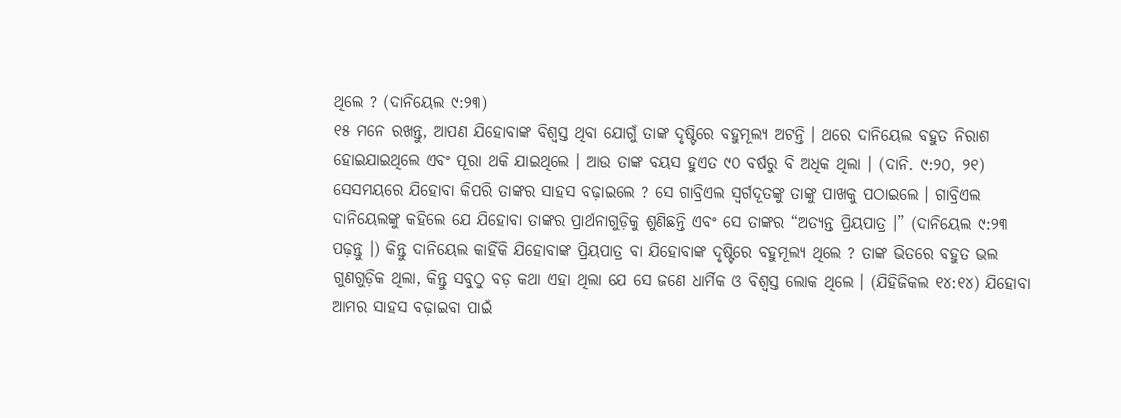ଥିଲେ ? (ଦାନିୟେଲ ୯:୨୩)
୧୫ ମନେ ରଖନ୍ତୁ, ଆପଣ ଯିହୋବାଙ୍କ ବିଶ୍ୱସ୍ତ ଥିବା ଯୋଗୁଁ ତାଙ୍କ ଦୃଷ୍ଟିରେ ବହୁମୂଲ୍ୟ ଅଟନ୍ତି । ଥରେ ଦାନିୟେଲ ବହୁତ ନିରାଶ ହୋଇଯାଇଥିଲେ ଏବଂ ପୂରା ଥକି ଯାଇଥିଲେ । ଆଉ ତାଙ୍କ ବୟସ ହୁଏତ ୯୦ ବର୍ଷରୁ ବି ଅଧିକ ଥିଲା । (ଦାନି. ୯:୨୦, ୨୧) ସେସମୟରେ ଯିହୋବା କିପରି ତାଙ୍କର ସାହସ ବଢ଼ାଇଲେ ? ସେ ଗାବ୍ରିଏଲ ସ୍ୱର୍ଗଦୂତଙ୍କୁ ତାଙ୍କୁ ପାଖକୁ ପଠାଇଲେ । ଗାବ୍ରିଏଲ ଦାନିୟେଲଙ୍କୁ କହିଲେ ଯେ ଯିହୋବା ତାଙ୍କର ପ୍ରାର୍ଥନାଗୁଡ଼ିକୁ ଶୁଣିଛନ୍ତି ଏବଂ ସେ ତାଙ୍କର “ଅତ୍ୟନ୍ତ ପ୍ରିୟପାତ୍ର ।” (ଦାନିୟେଲ ୯:୨୩ ପଢ଼ନ୍ତୁ ।) କିନ୍ତୁ ଦାନିୟେଲ କାହିଁକି ଯିହୋବାଙ୍କ ପ୍ରିୟପାତ୍ର ବା ଯିହୋବାଙ୍କ ଦୃଷ୍ଟିରେ ବହୁମୂଲ୍ୟ ଥିଲେ ? ତାଙ୍କ ଭିତରେ ବହୁତ ଭଲ ଗୁଣଗୁଡ଼ିକ ଥିଲା, କିନ୍ତୁ ସବୁଠୁ ବଡ଼ କଥା ଏହା ଥିଲା ଯେ ସେ ଜଣେ ଧାର୍ମିକ ଓ ବିଶ୍ୱସ୍ତ ଲୋକ ଥିଲେ । (ଯିହିଜିକଲ ୧୪:୧୪) ଯିହୋବା ଆମର ସାହସ ବଢ଼ାଇବା ପାଇଁ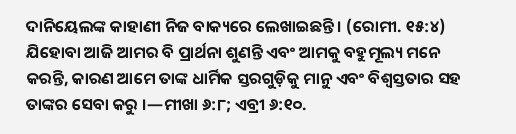ଦାନିୟେଲଙ୍କ କାହାଣୀ ନିଜ ବାକ୍ୟରେ ଲେଖାଇଛନ୍ତି । (ରୋମୀ. ୧୫:୪) ଯିହୋବା ଆଜି ଆମର ବି ପ୍ରାର୍ଥନା ଶୁଣନ୍ତି ଏବଂ ଆମକୁ ବହୁମୂଲ୍ୟ ମନେ କରନ୍ତି, କାରଣ ଆମେ ତାଙ୍କ ଧାର୍ମିକ ସ୍ତରଗୁଡ଼ିକୁ ମାନୁ ଏବଂ ବିଶ୍ୱସ୍ତତାର ସହ ତାଙ୍କର ସେବା କରୁ ।—ମୀଖା ୬:୮; ଏବ୍ରୀ ୬:୧୦.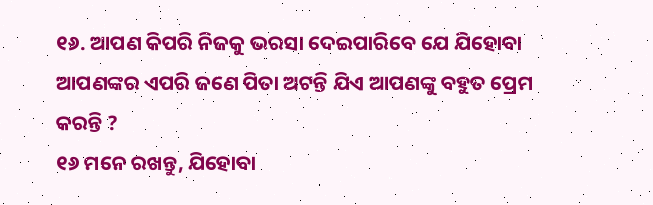୧୬. ଆପଣ କିପରି ନିଜକୁ ଭରସା ଦେଇପାରିବେ ଯେ ଯିହୋବା ଆପଣଙ୍କର ଏପରି ଜଣେ ପିତା ଅଟନ୍ତି ଯିଏ ଆପଣଙ୍କୁ ବହୁତ ପ୍ରେମ କରନ୍ତି ?
୧୬ ମନେ ରଖନ୍ତୁ, ଯିହୋବା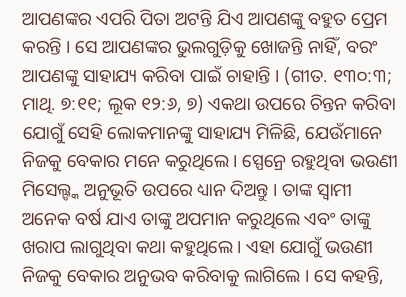ଆପଣଙ୍କର ଏପରି ପିତା ଅଟନ୍ତି ଯିଏ ଆପଣଙ୍କୁ ବହୁତ ପ୍ରେମ କରନ୍ତି । ସେ ଆପଣଙ୍କର ଭୁଲଗୁଡ଼ିକୁ ଖୋଜନ୍ତି ନାହିଁ, ବରଂ ଆପଣଙ୍କୁ ସାହାଯ୍ୟ କରିବା ପାଇଁ ଚାହାନ୍ତି । (ଗୀତ. ୧୩୦:୩; ମାଥି. ୭:୧୧; ଲୂକ ୧୨:୬, ୭) ଏକଥା ଉପରେ ଚିନ୍ତନ କରିବା ଯୋଗୁଁ ସେହି ଲୋକମାନଙ୍କୁ ସାହାଯ୍ୟ ମିଳିଛି, ଯେଉଁମାନେ ନିଜକୁ ବେକାର ମନେ କରୁଥିଲେ । ସ୍ପେନ୍ରେ ରହୁଥିବା ଭଉଣୀ ମିସେଲ୍ଙ୍କ ଅନୁଭୂତି ଉପରେ ଧ୍ୟାନ ଦିଅନ୍ତୁ । ତାଙ୍କ ସ୍ୱାମୀ ଅନେକ ବର୍ଷ ଯାଏ ତାଙ୍କୁ ଅପମାନ କରୁଥିଲେ ଏବଂ ତାଙ୍କୁ ଖରାପ ଲାଗୁଥିବା କଥା କହୁଥିଲେ । ଏହା ଯୋଗୁଁ ଭଉଣୀ ନିଜକୁ ବେକାର ଅନୁଭବ କରିବାକୁ ଲାଗିଲେ । ସେ କହନ୍ତି,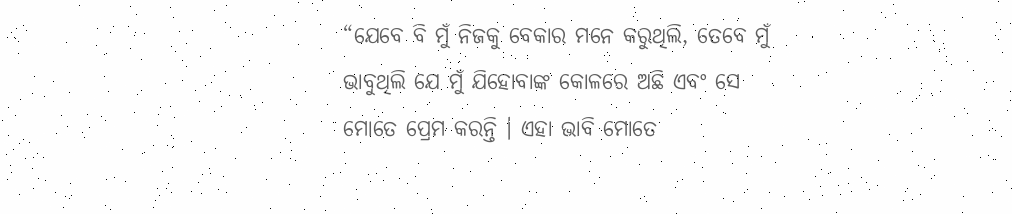“ଯେବେ ବି ମୁଁ ନିଜକୁ ବେକାର ମନେ କରୁଥିଲି, ତେବେ ମୁଁ ଭାବୁଥିଲି ଯେ ମୁଁ ଯିହୋବାଙ୍କ କୋଳରେ ଅଛି ଏବଂ ସେ ମୋତେ ପ୍ରେମ କରନ୍ତି । ଏହା ଭାବି ମୋତେ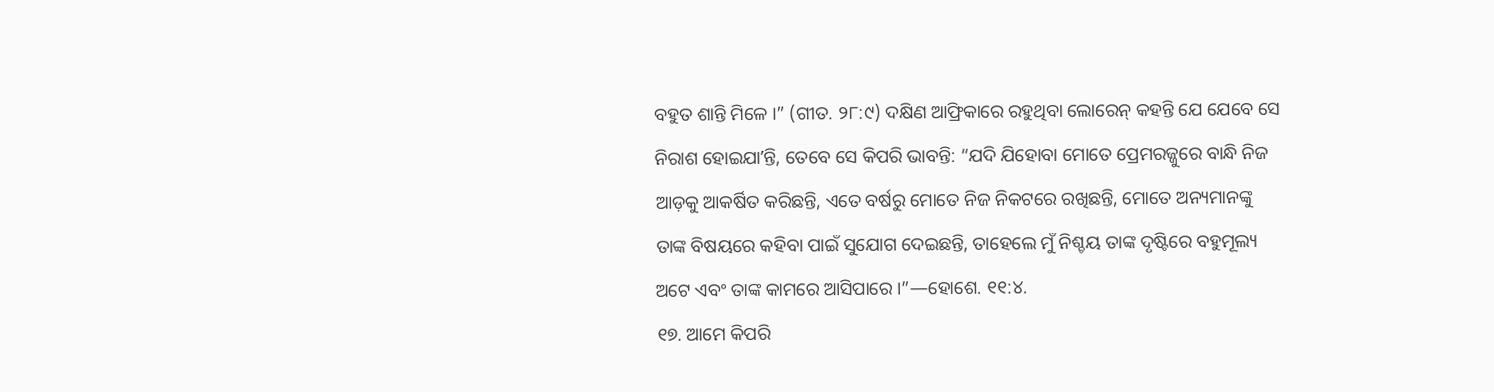ବହୁତ ଶାନ୍ତି ମିଳେ ।” (ଗୀତ. ୨୮:୯) ଦକ୍ଷିଣ ଆଫ୍ରିକାରେ ରହୁଥିବା ଲୋରେନ୍ କହନ୍ତି ଯେ ଯେବେ ସେ ନିରାଶ ହୋଇଯାʼନ୍ତି, ତେବେ ସେ କିପରି ଭାବନ୍ତି: “ଯଦି ଯିହୋବା ମୋତେ ପ୍ରେମରଜ୍ଜୁରେ ବାନ୍ଧି ନିଜ ଆଡ଼କୁ ଆକର୍ଷିତ କରିଛନ୍ତି, ଏତେ ବର୍ଷରୁ ମୋତେ ନିଜ ନିକଟରେ ରଖିଛନ୍ତି, ମୋତେ ଅନ୍ୟମାନଙ୍କୁ ତାଙ୍କ ବିଷୟରେ କହିବା ପାଇଁ ସୁଯୋଗ ଦେଇଛନ୍ତି, ତାହେଲେ ମୁଁ ନିଶ୍ଚୟ ତାଙ୍କ ଦୃଷ୍ଟିରେ ବହୁମୂଲ୍ୟ ଅଟେ ଏବଂ ତାଙ୍କ କାମରେ ଆସିପାରେ ।”—ହୋଶେ. ୧୧:୪.
୧୭. ଆମେ କିପରି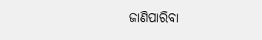ଜାଣିପାରିବା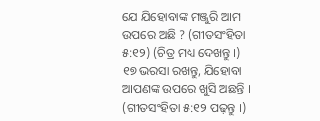ଯେ ଯିହୋବାଙ୍କ ମଞ୍ଜୁରି ଆମ ଉପରେ ଅଛି ? (ଗୀତସଂହିତା ୫:୧୨) (ଚିତ୍ର ମଧ୍ୟ ଦେଖନ୍ତୁ ।)
୧୭ ଭରସା ରଖନ୍ତୁ, ଯିହୋବା ଆପଣଙ୍କ ଉପରେ ଖୁସି ଅଛନ୍ତି । (ଗୀତସଂହିତା ୫:୧୨ ପଢ଼ନ୍ତୁ ।)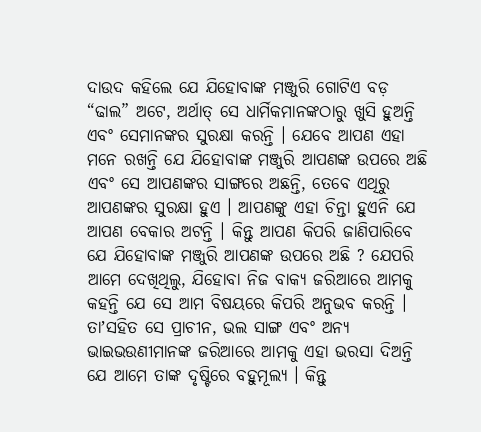ଦାଉଦ କହିଲେ ଯେ ଯିହୋବାଙ୍କ ମଞ୍ଜୁରି ଗୋଟିଏ ବଡ଼ “ଢାଲ” ଅଟେ, ଅର୍ଥାତ୍ ସେ ଧାର୍ମିକମାନଙ୍କଠାରୁ ଖୁସି ହୁଅନ୍ତି ଏବଂ ସେମାନଙ୍କର ସୁରକ୍ଷା କରନ୍ତି । ଯେବେ ଆପଣ ଏହା ମନେ ରଖନ୍ତି ଯେ ଯିହୋବାଙ୍କ ମଞ୍ଜୁରି ଆପଣଙ୍କ ଉପରେ ଅଛି ଏବଂ ସେ ଆପଣଙ୍କର ସାଙ୍ଗରେ ଅଛନ୍ତି, ତେବେ ଏଥିରୁ ଆପଣଙ୍କର ସୁରକ୍ଷା ହୁଏ । ଆପଣଙ୍କୁ ଏହା ଚିନ୍ତା ହୁଏନି ଯେ ଆପଣ ବେକାର ଅଟନ୍ତି । କିନ୍ତୁ ଆପଣ କିପରି ଜାଣିପାରିବେ ଯେ ଯିହୋବାଙ୍କ ମଞ୍ଜୁରି ଆପଣଙ୍କ ଉପରେ ଅଛି ? ଯେପରି ଆମେ ଦେଖିଥିଲୁ, ଯିହୋବା ନିଜ ବାକ୍ୟ ଜରିଆରେ ଆମକୁ କହନ୍ତି ଯେ ସେ ଆମ ବିଷୟରେ କିପରି ଅନୁଭବ କରନ୍ତି । ତାʼସହିତ ସେ ପ୍ରାଚୀନ, ଭଲ ସାଙ୍ଗ ଏବଂ ଅନ୍ୟ ଭାଇଭଉଣୀମାନଙ୍କ ଜରିଆରେ ଆମକୁ ଏହା ଭରସା ଦିଅନ୍ତି ଯେ ଆମେ ତାଙ୍କ ଦୃଷ୍ଟିରେ ବହୁମୂଲ୍ୟ । କିନ୍ତୁ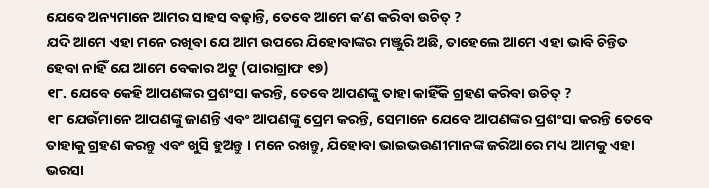ଯେବେ ଅନ୍ୟମାନେ ଆମର ସାହସ ବଢ଼ାନ୍ତି, ତେବେ ଆମେ କʼଣ କରିବା ଉଚିତ୍ ?
ଯଦି ଆମେ ଏହା ମନେ ରଖିବା ଯେ ଆମ ଉପରେ ଯିହୋବାଙ୍କର ମଞ୍ଜୁରି ଅଛି, ତାହେଲେ ଆମେ ଏହା ଭାବି ଚିନ୍ତିତ ହେବା ନାହିଁ ଯେ ଆମେ ବେକାର ଅଟୁ (ପାରାଗ୍ରାଫ ୧୭)
୧୮. ଯେବେ କେହି ଆପଣଙ୍କର ପ୍ରଶଂସା କରନ୍ତି, ତେବେ ଆପଣଙ୍କୁ ତାହା କାହିଁକି ଗ୍ରହଣ କରିବା ଉଚିତ୍ ?
୧୮ ଯେଉଁମାନେ ଆପଣଙ୍କୁ ଜାଣନ୍ତି ଏବଂ ଆପଣଙ୍କୁ ପ୍ରେମ କରନ୍ତି, ସେମାନେ ଯେବେ ଆପଣଙ୍କର ପ୍ରଶଂସା କରନ୍ତି ତେବେ ତାହାକୁ ଗ୍ରହଣ କରନ୍ତୁ ଏବଂ ଖୁସି ହୁଅନ୍ତୁ । ମନେ ରଖନ୍ତୁ, ଯିହୋବା ଭାଇଭଉଣୀମାନଙ୍କ ଜରିଆରେ ମଧ୍ୟ ଆମକୁ ଏହା ଭରସା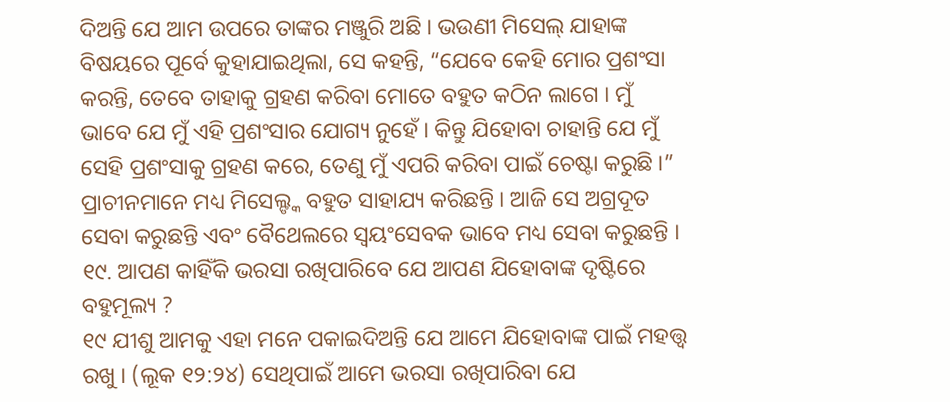ଦିଅନ୍ତି ଯେ ଆମ ଉପରେ ତାଙ୍କର ମଞ୍ଜୁରି ଅଛି । ଭଉଣୀ ମିସେଲ୍ ଯାହାଙ୍କ ବିଷୟରେ ପୂର୍ବେ କୁହାଯାଇଥିଲା, ସେ କହନ୍ତି, “ଯେବେ କେହି ମୋର ପ୍ରଶଂସା କରନ୍ତି, ତେବେ ତାହାକୁ ଗ୍ରହଣ କରିବା ମୋତେ ବହୁତ କଠିନ ଲାଗେ । ମୁଁ ଭାବେ ଯେ ମୁଁ ଏହି ପ୍ରଶଂସାର ଯୋଗ୍ୟ ନୁହେଁ । କିନ୍ତୁ ଯିହୋବା ଚାହାନ୍ତି ଯେ ମୁଁ ସେହି ପ୍ରଶଂସାକୁ ଗ୍ରହଣ କରେ, ତେଣୁ ମୁଁ ଏପରି କରିବା ପାଇଁ ଚେଷ୍ଟା କରୁଛି ।” ପ୍ରାଚୀନମାନେ ମଧ୍ୟ ମିସେଲ୍ଙ୍କ ବହୁତ ସାହାଯ୍ୟ କରିଛନ୍ତି । ଆଜି ସେ ଅଗ୍ରଦୂତ ସେବା କରୁଛନ୍ତି ଏବଂ ବୈଥେଲରେ ସ୍ୱୟଂସେବକ ଭାବେ ମଧ୍ୟ ସେବା କରୁଛନ୍ତି ।
୧୯. ଆପଣ କାହିଁକି ଭରସା ରଖିପାରିବେ ଯେ ଆପଣ ଯିହୋବାଙ୍କ ଦୃଷ୍ଟିରେ ବହୁମୂଲ୍ୟ ?
୧୯ ଯୀଶୁ ଆମକୁ ଏହା ମନେ ପକାଇଦିଅନ୍ତି ଯେ ଆମେ ଯିହୋବାଙ୍କ ପାଇଁ ମହତ୍ତ୍ୱ ରଖୁ । (ଲୂକ ୧୨:୨୪) ସେଥିପାଇଁ ଆମେ ଭରସା ରଖିପାରିବା ଯେ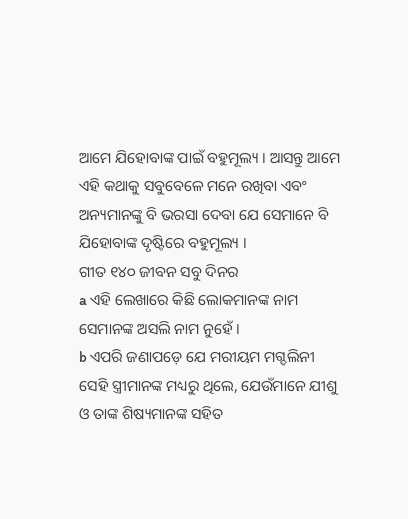ଆମେ ଯିହୋବାଙ୍କ ପାଇଁ ବହୁମୂଲ୍ୟ । ଆସନ୍ତୁ ଆମେ ଏହି କଥାକୁ ସବୁବେଳେ ମନେ ରଖିବା ଏବଂ ଅନ୍ୟମାନଙ୍କୁ ବି ଭରସା ଦେବା ଯେ ସେମାନେ ବି ଯିହୋବାଙ୍କ ଦୃଷ୍ଟିରେ ବହୁମୂଲ୍ୟ ।
ଗୀତ ୧୪୦ ଜୀବନ ସବୁ ଦିନର
a ଏହି ଲେଖାରେ କିଛି ଲୋକମାନଙ୍କ ନାମ ସେମାନଙ୍କ ଅସଲି ନାମ ନୁହେଁ ।
b ଏପରି ଜଣାପଡ଼େ ଯେ ମରୀୟମ ମଗ୍ଦଲିନୀ ସେହି ସ୍ତ୍ରୀମାନଙ୍କ ମଧ୍ୟରୁ ଥିଲେ, ଯେଉଁମାନେ ଯୀଶୁ ଓ ତାଙ୍କ ଶିଷ୍ୟମାନଙ୍କ ସହିତ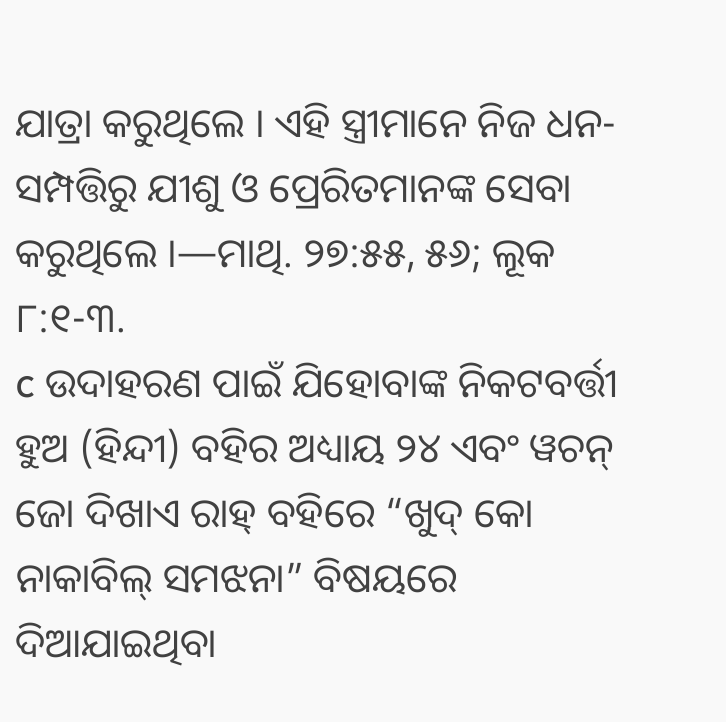ଯାତ୍ରା କରୁଥିଲେ । ଏହି ସ୍ତ୍ରୀମାନେ ନିଜ ଧନ-ସମ୍ପତ୍ତିରୁ ଯୀଶୁ ଓ ପ୍ରେରିତମାନଙ୍କ ସେବା କରୁଥିଲେ ।—ମାଥି. ୨୭:୫୫, ୫୬; ଲୂକ ୮:୧-୩.
c ଉଦାହରଣ ପାଇଁ ଯିହୋବାଙ୍କ ନିକଟବର୍ତ୍ତୀ ହୁଅ (ହିନ୍ଦୀ) ବହିର ଅଧ୍ୟାୟ ୨୪ ଏବଂ ୱଚନ୍ ଜୋ ଦିଖାଏ ରାହ୍ ବହିରେ “ଖୁଦ୍ କୋ ନାକାବିଲ୍ ସମଝନା” ବିଷୟରେ ଦିଆଯାଇଥିବା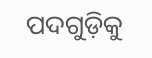ପଦଗୁଡ଼ିକୁ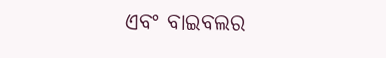ଏବଂ ବାଇବଲର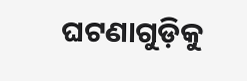ଘଟଣାଗୁଡ଼ିକୁ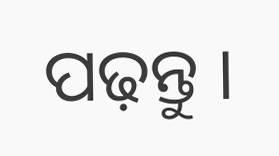ପଢ଼ନ୍ତୁ ।